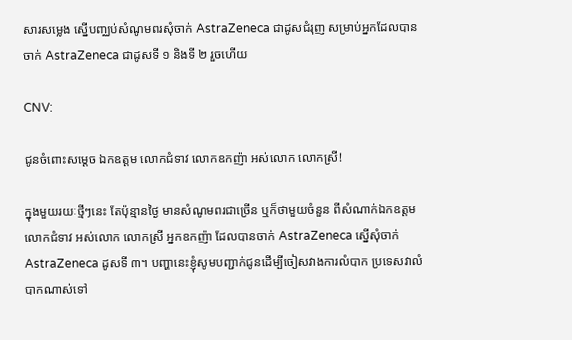សារសម្លេង ស្នើបញ្ឈប់សំណូមពរសុំចាក់ AstraZeneca ជាដូសជំរុញ សម្រាប់អ្នកដែលបានចាក់ AstraZeneca ជាដូសទី ១ និងទី ២ រួចហើយ

CNV:

ជូនចំពោះសម្ដេច ឯកឧត្ដម លោកជំទាវ លោកឧកញ៉ា អស់លោក លោកស្រី!

ក្នុងមួយរយៈថ្មីៗនេះ តែប៉ុន្មានថ្ងៃ មានសំណូមពរជាច្រើន ឬក៏ថាមួយចំនួន ពីសំណាក់ឯកឧត្ដម លោកជំទាវ អស់លោក លោកស្រី អ្នកឧកញ៉ា ដែលបានចាក់ AstraZeneca ស្នើសុំចាក់ AstraZeneca ដូសទី ៣។ បញ្ហានេះខ្ញុំសូមបញ្ជាក់ជូនដើម្បីចៀសវាងការលំបាក ប្រទេសវាលំបាកណាស់ទៅ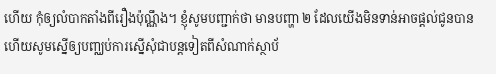ហើយ កុំឲ្យលំបាកតាំងពីរឿងប៉ុណ្ណឹង។ ខ្ញុំសូមបញ្ជាក់ថា មានបញ្ហា ២ ដែលយើងមិនទាន់អាចផ្ដល់ជូនបាន ហើយសូមស្នើឲ្យបញ្ឈប់ការស្នើសុំជាបន្តទៀតពីសំណាក់ស្ថាប័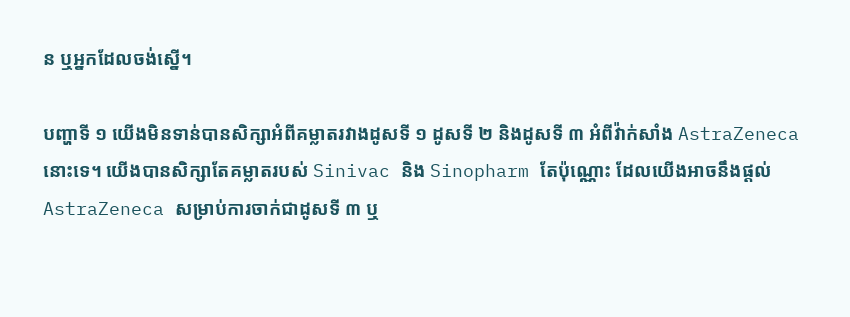ន ឬអ្នកដែលចង់ស្នើ។

បញ្ហាទី ១ យើងមិនទាន់បានសិក្សាអំពីគម្លាតរវាងដូសទី ១ ដូសទី ២ និងដូសទី ៣ អំពីវ៉ាក់សាំង AstraZeneca នោះទេ។ យើងបានសិក្សាតែគម្លាតរបស់ Sinivac និង Sinopharm តែប៉ុណ្ណោះ ដែលយើងអាចនឹងផ្ដល់ AstraZeneca សម្រាប់ការចាក់ជាដូសទី ៣ ឬ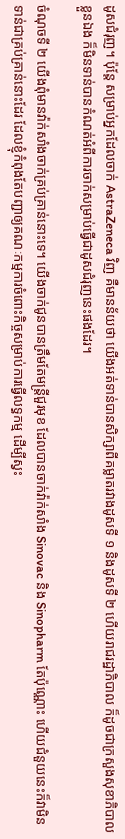ដូសជំរុញ។ ប៉ុន្តែ សម្រាប់អ្នកដែលចាក់ AstraZeneca វិញ គឺមានន័យថា យើងអត់ទាន់បានសិក្សាពីគម្លាតរវាងដូសទី ១ និងដូសទី ២ ហើយរាជរដ្ឋាភិបាល ក៏ដូចជាក្រសួងសុខាភិបាលខ្លួនឯង ក៏មិនទាន់បានកំណត់អំពីការចាក់សម្រាប់ធ្វើជាដូសជំរុញនេះផងដែរ។

ចំណុចទី ២ យើងពុំមានវ៉ាក់សាំងចាក់គ្រប់គ្រាន់នោះទេ។ យើងចាក់ជូនបានត្រឹមតែមន្រ្តីជួរមុខ ដែលបានចាក់វ៉ាក់សាំង Sinovac និង Sinopharm តែប៉ុណ្ណោះ ហើយជំនួយនេះក៏វាមិនទាន់ជាគ្រប់គ្រាន់នោះដែរ ដែលខ្ញុំកំពុងតែបញ្ជាឲ្យគណៈកម្មការចំពោះកិច្ចសម្រាប់ការធ្វើលទ្ធកម្ម ដើម្បីស្វះ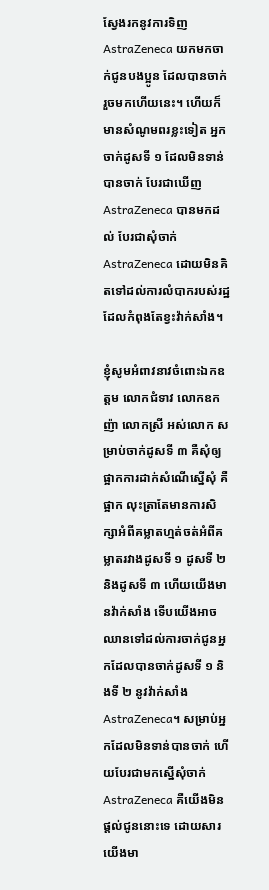ស្វែងរកនូវការទិញ AstraZeneca យកមកចាក់ជូនបងប្អូន ដែលបានចាក់រួចមកហើយនេះ។ ហើយក៏មានសំណូមពរខ្លះទៀត អ្នកចាក់ដូសទី ១ ដែលមិនទាន់បានចាក់ បែរជាឃើញ AstraZeneca បានមកដល់ បែរជាសុំចាក់ AstraZeneca ដោយមិនគិតទៅដល់ការលំបាករបស់រដ្ឋ ដែលកំពុងតែខ្វះវ៉ាក់សាំង។

ខ្ញុំសូមអំពាវនាវចំពោះឯកឧត្ដម លោកជំទាវ លោកឧកញ៉ា លោកស្រី អស់លោក សម្រាប់ចាក់ដូសទី ៣ គឺសុំឲ្យផ្អាកការដាក់សំណើស្នើសុំ គឺផ្អាក លុះត្រាតែមានការសិក្សាអំពីគម្លាតហ្មត់ចត់អំពីគម្លាតរវាងដូសទី ១ ដូសទី ២ និងដូសទី ៣ ហើយយើងមានវ៉ាក់សាំង ទើបយើងអាចឈានទៅដល់ការចាក់ជូនអ្នកដែលបានចាក់ដូសទី ១ និងទី ២ នូវវ៉ាក់សាំង AstraZeneca។ សម្រាប់អ្នកដែលមិនទាន់បានចាក់ ហើយបែរជាមកស្នើសុំចាក់ AstraZeneca គឺយើងមិនផ្ដល់ជូននោះទេ ដោយសារយើងមា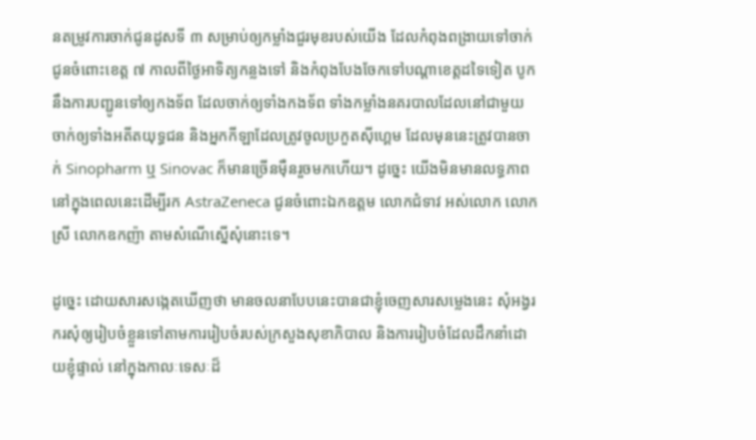នតម្រូវការចាក់ជូនដូសទី ៣ សម្រាប់ឲ្យកម្លាំងជួរមុខរបស់យើង ដែលកំពុងពង្រាយទៅចាក់ជូនចំពោះខេត្ត ៧ កាលពីថ្ងៃអាទិត្យកន្លងទៅ និងកំពុងបែងចែកទៅបណ្ដាខេត្តដទៃទៀត បូកនឹងការបញ្ជូនទៅឲ្យកងទ័ព ដែលចាក់ឲ្យទាំងកងទ័ព ទាំងកម្លាំងនគរបាលដែលនៅជាមួយ ចាក់ឲ្យទាំងអតីតយុទ្ធជន និងអ្នកកីឡាដែលត្រូវចូលប្រកួតស៊ីហ្គេម ដែលមុននេះត្រូវបានចាក់ Sinopharm ឬ Sinovac ក៏មានច្រើនម៉ឺនរួចមកហើយ។ ដូច្នេះ យើងមិនមានលទ្ធភាពនៅក្នុងពេលនេះដើម្បីរក AstraZeneca ជូនចំពោះឯកឧត្ដម លោកជំទាវ អស់លោក លោកស្រី លោកឧកញ៉ា តាមសំណើស្នើសុំនោះទេ។

ដូច្នេះ ដោយសារសង្កេតឃើញថា មានចលនាបែបនេះបានជាខ្ញុំចេញសារសម្លេងនេះ សុំអង្វរករសុំឲ្យរៀបចំខ្លួនទៅតាមការរៀបចំរបស់ក្រសួងសុខាភិបាល និងការរៀបចំដែលដឹកនាំដោយខ្ញុំផ្ទាល់ នៅក្នុងកាលៈទេសៈដ៏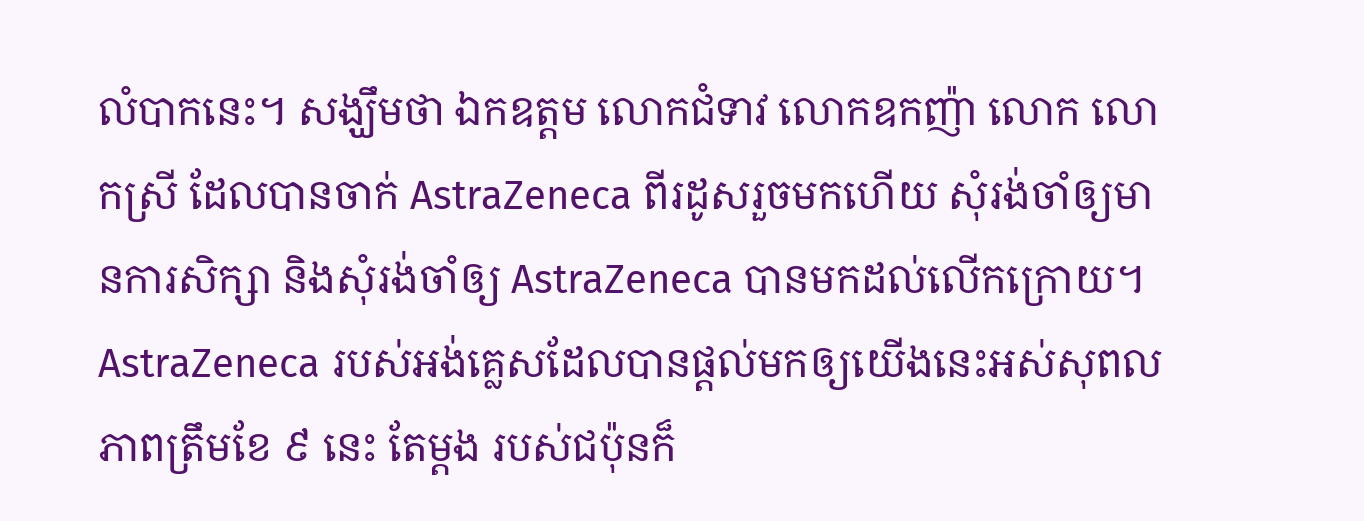លំបាកនេះ។ សង្ឃឹមថា ឯកឧត្តម លោកជំទាវ លោកឧកញ៉ា លោក លោកស្រី ដែលបានចាក់ AstraZeneca ពីរដូសរួចមកហើយ សុំរង់ចាំឲ្យមានការសិក្សា និងសុំរង់ចាំឲ្យ AstraZeneca បានមកដល់លើកក្រោយ។ AstraZeneca របស់អង់គ្លេសដែលបានផ្ដល់មកឲ្យយើងនេះអស់សុពលភាពត្រឹមខែ ៩ នេះ តែម្ដង របស់ជប៉ុនក៏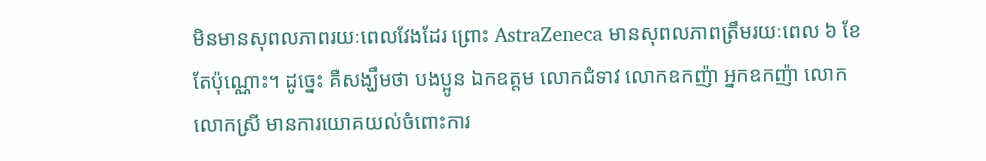មិនមានសុពលភាពរយៈពេលវែងដែរ ព្រោះ AstraZeneca មានសុពលភាពត្រឹមរយៈពេល ៦ ខែ តែប៉ុណ្ណោះ។ ដូច្នេះ គឺសង្ឃឹមថា បងប្អូន ឯកឧត្តម លោកជំទាវ លោកឧកញ៉ា អ្នកឧកញ៉ា លោក លោកស្រី មានការយោគយល់ចំពោះការ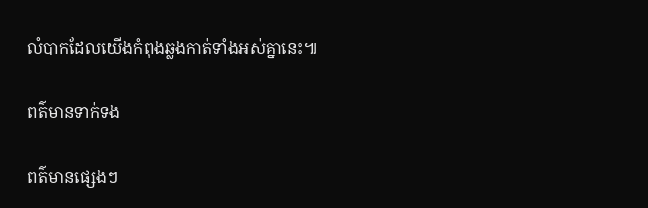លំបាកដែលយើងកំពុងឆ្លងកាត់ទាំងអស់គ្នានេះ៕

ពត៌មានទាក់ទង

ពត៌មានផ្សេងៗ